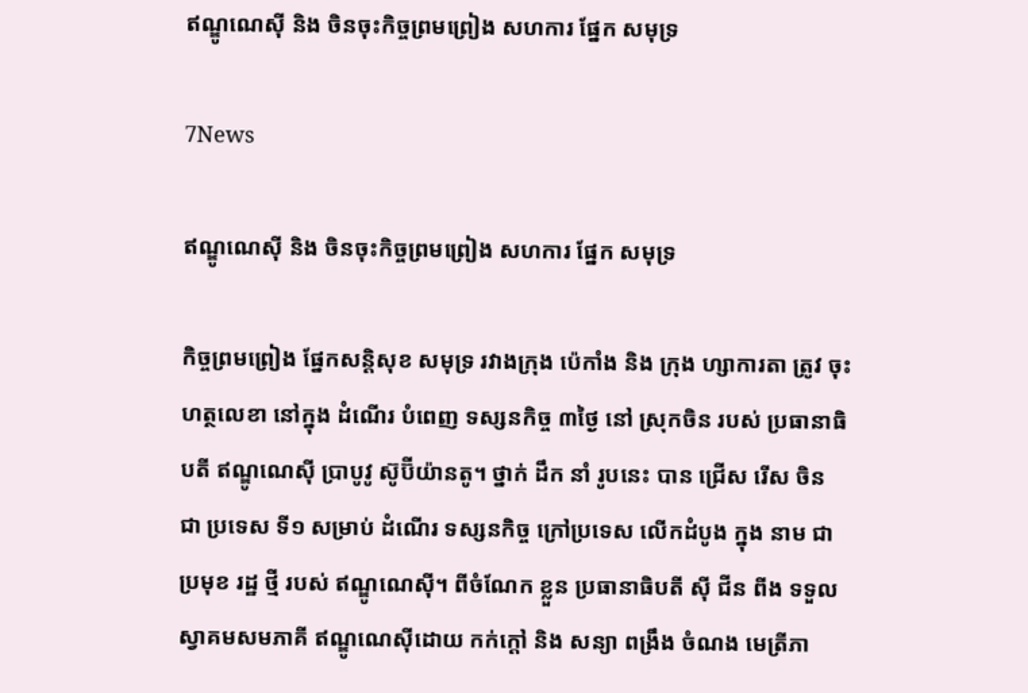ឥណ្ឌូណេស៊ី និង ចិនចុះកិច្ចព្រមព្រៀង សហការ ផ្នែក សមុទ្រ

7News

ឥណ្ឌូណេស៊ី និង ចិនចុះកិច្ចព្រមព្រៀង សហការ ផ្នែក សមុទ្រ

កិច្ចព្រមព្រៀង ផ្នែកសន្តិសុខ សមុទ្រ រវាងក្រុង ប៉េកាំង និង ក្រុង ហ្សាការតា ត្រូវ ចុះហត្ថលេខា នៅក្នុង ដំណើរ បំពេញ ទស្សនកិច្ច ៣ថ្ងៃ នៅ ស្រុកចិន របស់ ប្រធានាធិបតី ឥណ្ឌូណេស៊ី ប្រាបូវូ ស៊ូប៊ីយ៉ានតូ។ ថ្នាក់ ដឹក នាំ រូបនេះ បាន ជ្រើស រើស ចិន ជា ប្រទេស ទី១ សម្រាប់ ដំណើរ ទស្សនកិច្ច ក្រៅប្រទេស លើកដំបូង ក្នុង នាម ជា ប្រមុខ រដ្ឋ ថ្មី របស់ ឥណ្ឌូណេស៊ី។ ពីចំណែក ខ្លួន ប្រធានាធិបតី ស៊ី ជីន ពីង ទទួល ស្វាគមសមភាគី ឥណ្ឌូណេស៊ីដោយ កក់ក្តៅ និង សន្យា ពង្រឹង ចំណង មេត្រីភា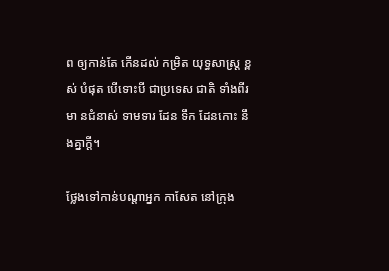ព ឲ្យកាន់តែ កើនដល់ កម្រិត យុទ្ធសាស្ត្រ ខ្ពស់ បំផុត បើទោះបី ជាប្រទេស ជាតិ ទាំងពីរ មា នជំនាស់ ទាមទារ ដែន ទឹក ដែនកោះ នឹងគ្នាក្តី។

ថ្លែងទៅកាន់បណ្តាអ្នក កាសែត នៅក្រុង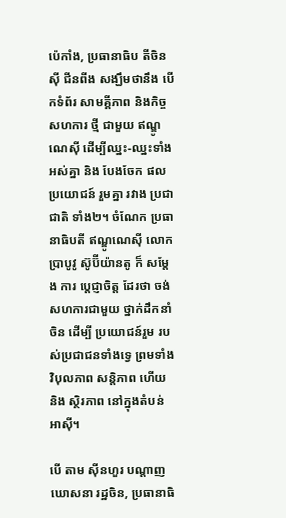ប៉េកាំង, ប្រធានាធិប តីចិន ស៊ី ជីនពីង សង្ឃឹមថានឹង បើកទំព័រ សាមគ្គីភាព និងកិច្ចសហការ ថ្មី ជាមួយ ឥណ្ឌូណេស៊ី ដើម្បីឈ្នះ-ឈ្នះទាំងអស់គ្នា និង បែងចែក ផលប្រយោជន៍ រួមគ្នា រវាង ប្រជាជាតិ ទាំង២។ ចំណែក ប្រធានាធិបតី ឥណ្ឌូណេស៊ី លោក ប្រាបូវូ ស៊ូប៊ីយ៉ានតូ ក៏ សម្តែង ការ ប្តេជ្ញាចិត្ត ដែរថា ចង់ សហការជាមួយ ថ្នាក់ដឹកនាំចិន ដើម្បី ប្រយោជន៍រួម របស់ប្រជាជនទាំងទ្វេ ព្រមទាំង វិបុលភាព សន្តិភាព ហើយ និង ស្ថិរភាព នៅក្នុងតំបន់ អាស៊ី។

បើ តាម ស៊ីនហួរ បណ្តាញ ឃោសនា រដ្ឋចិន, ប្រធានាធិ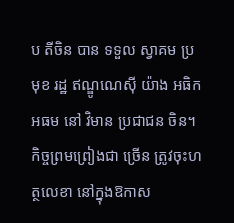ប តីចិន បាន ទទួល ស្វាគម ប្រមុខ រដ្ឋ ឥណ្ឌូណេស៊ី យ៉ាង អធិកអធម នៅ វិមាន ប្រជាជន ចិន។ កិច្ចព្រមព្រៀងជា ច្រើន ត្រូវចុះហត្ថលេខា នៅក្នុងឱកាស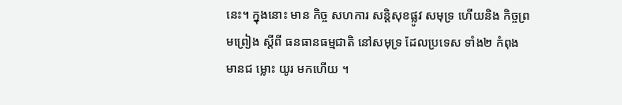នេះ។ ក្នុងនោះ មាន កិច្ច សហការ សន្តិសុខផ្លូវ សមុទ្រ ហើយនិង កិច្ចព្រមព្រៀង ស្តីពី ធនធានធម្មជាតិ នៅសមុទ្រ ដែលប្រទេស ទាំង២ កំពុង មានជ ម្លោះ យូរ មកហើយ ។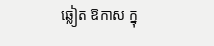ឆ្លៀត ឱកាស ក្នុ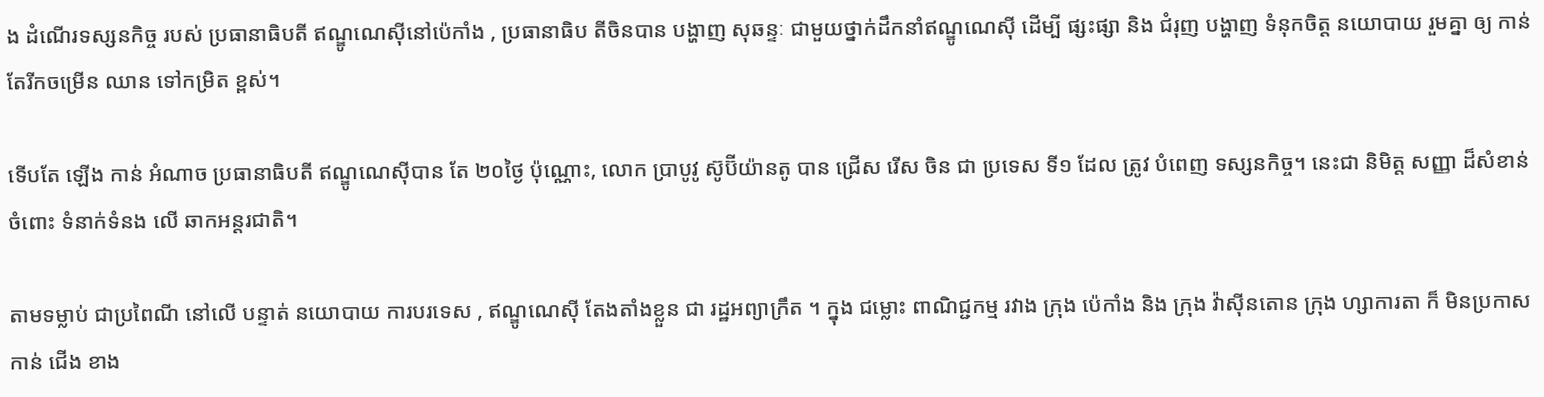ង ដំណើរទស្សនកិច្ច របស់ ប្រធានាធិបតី ឥណ្ឌូណេស៊ីនៅប៉េកាំង , ប្រធានាធិប តីចិនបាន បង្ហាញ សុឆន្ទៈ ជាមួយថ្នាក់ដឹកនាំឥណ្ឌូណេស៊ី ដើម្បី ផ្សះផ្សា និង ជំរុញ បង្ហាញ ទំនុកចិត្ត នយោបាយ រួមគ្នា ឲ្យ កាន់ តែរីកចម្រើន ឈាន ទៅកម្រិត ខ្ពស់។

ទើបតែ ឡើង កាន់ អំណាច ប្រធានាធិបតី ឥណ្ឌូណេស៊ីបាន តែ ២០ថ្ងៃ ប៉ុណ្ណោះ, លោក ប្រាបូវូ ស៊ូប៊ីយ៉ានតូ បាន ជ្រើស រើស ចិន ជា ប្រទេស ទី១ ដែល ត្រូវ បំពេញ ទស្សនកិច្ច។ នេះជា និមិត្ត សញ្ញា ដ៏សំខាន់ ចំពោះ ទំនាក់ទំនង លើ ឆាកអន្តរជាតិ។

តាមទម្លាប់ ជាប្រពៃណី នៅលើ បន្ទាត់ នយោបាយ ការបរទេស , ឥណ្ឌូណេស៊ី តែងតាំងខ្លួន ជា រដ្ឋអព្យាក្រឹត ។ ក្នុង ជម្លោះ ពាណិជ្ជកម្ម រវាង ក្រុង ប៉េកាំង និង ក្រុង វ៉ាស៊ីនតោន ក្រុង ហ្សាការតា ក៏ មិនប្រកាស កាន់ ជើង ខាង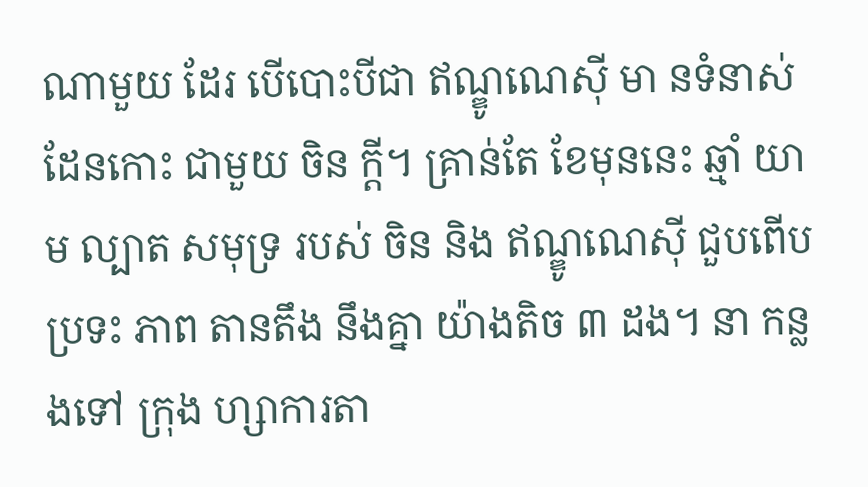ណាមួយ ដែរ បើបោះបីជា ឥណ្ឌូណេស៊ី មា នទំនាស់ ដែនកោះ ជាមួយ ចិន ក្តី។ គ្រាន់តែ ខែមុននេះ ឆ្មាំ យាម ល្បាត សមុទ្រ របស់ ចិន និង ឥណ្ឌូណេស៊ី ជួបពើបប្រទះ ភាព តានតឹង នឹងគ្នា យ៉ាងតិច ៣ ដង។ នា កន្លងទៅ ក្រុង ហ្សាការតា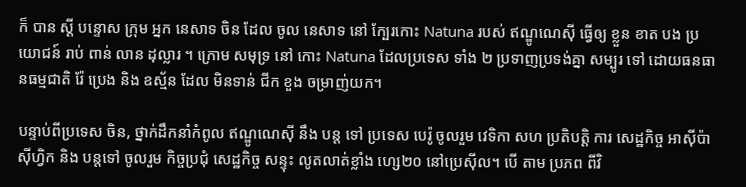ក៏ បាន ស្តី បន្ទោស ក្រុម អ្នក នេសាទ ចិន ដែល ចូល នេសាទ នៅ ក្បែរកោះ Natuna របស់ ឥណ្ឌូណេស៊ី ធ្វើឲ្យ ខ្លួន ខាត បង ប្រយោជន៍ រាប់ ពាន់ លាន ដុល្លារ ។ ក្រោម សមុទ្រ នៅ កោះ Natuna ដែលប្រទេស ទាំង ២ ប្រទាញប្រទង់គ្នា សម្បូរ ទៅ ដោយធនធានធម្មជាតិ រ៉ែ ប្រេង និង ឧស្ម័ន ដែល មិនទាន់ ជីក ខួង ចម្រាញ់យក។

បន្ទាប់ពីប្រទេស ចិន, ថ្នាក់ដឹកនាំកំពូល ឥណ្ឌូណេស៊ី នឹង បន្ត ទៅ ប្រទេស បេរ៉ូ ចូលរួម វេទិកា សហ ប្រតិបត្តិ ការ សេដ្ឋកិច្ច អាស៊ីប៉ាស៊ីហ្វិក និង បន្តទៅ ចូលរួម កិច្ចប្រជុំ សេដ្ឋកិច្ច សន្ទុះ លូតលាត់ខ្លាំង ហ្សេ២០ នៅប្រេស៊ីល។ បើ តាម ប្រភព ពីវិ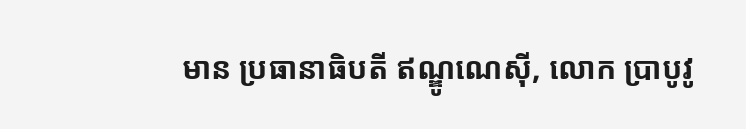មាន ប្រធានាធិបតី ឥណ្ឌូណេស៊ី, លោក ប្រាបូវូ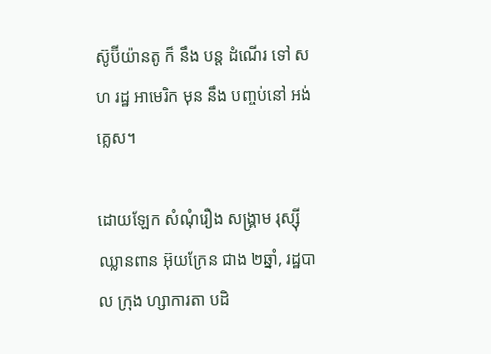ស៊ូប៊ីយ៉ានតូ ក៏ នឹង បន្ត ដំណើរ ទៅ សហ រដ្ឋ អាមេរិក មុន នឹង បញ្ចប់នៅ អង់គ្លេស។

ដោយឡែក សំណុំរឿង សង្គ្រាម រុស្ស៊ីឈ្លានពាន អ៊ុយក្រែន ជាង ២ឆ្នាំ, រដ្ឋបាល ក្រុង ហ្សាការតា បដិ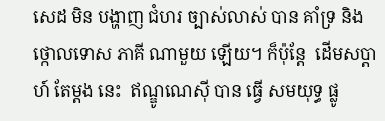សេដ មិន បង្ហាញ ជំហរ ច្បាស់លាស់ បាន គាំទ្រ និង ថ្កោលទោស ភាគី ណាមួយ ឡើយ។ ក៏ប៉ុន្តែ  ដើមសប្តាហ៍ តែម្តង នេះ  ឥណ្ឌូណេស៊ី បាន ធ្វើ សមយុទ្ធ ផ្លូ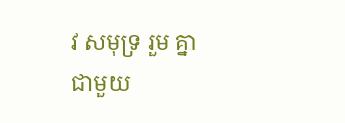វ សមុទ្រ រួម គ្នាជាមួយ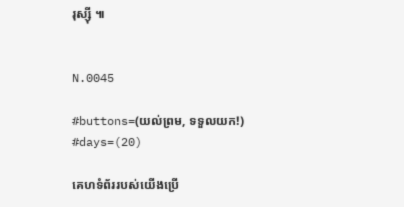រុស្ស៊ី ៕


N.0045

#buttons=(យល់ព្រម, ទទួលយក!) #days=(20)

គេហទំព័ររបស់យើងប្រើ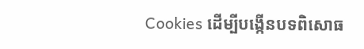Cookies ដើម្បីបង្កើនបទពិសោធ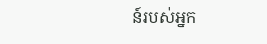ន៍របស់អ្នក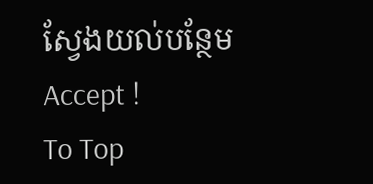ស្វែងយល់បន្ថែម
Accept !
To Top